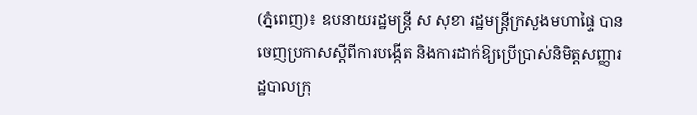(ភ្នំពេញ)៖ ឧបនាយរដ្ឋមន្ត្រី ស សុខា រដ្ឋមន្ត្រីក្រសួងមហាផ្ទៃ បានចេញប្រកាសស្តីពីការបង្កើត និងការដាក់ឱ្យប្រើប្រាស់និមិត្តសញ្ញារដ្ឋបាលក្រុ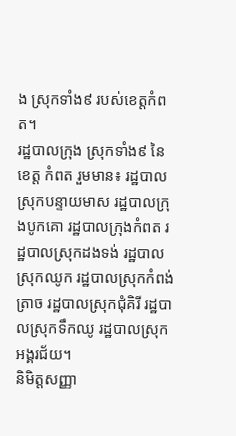ង ស្រុកទាំង៩ របស់ខេត្តកំពត។
រដ្ឋបាលក្រុង ស្រុកទាំង៩ នៃខេត្ត កំពត រួមមាន៖ រដ្ឋបាលស្រុកបន្ទាយមាស រដ្ឋបាលក្រុងបូកគោ រដ្ឋបាលក្រុងកំពត រដ្ឋបាលស្រុកដងទង់ រដ្ឋបាលស្រុកឈូក រដ្ឋបាលស្រុកកំពង់ត្រាច រដ្ឋបាលស្រុកជុំគិរី រដ្ឋបាលស្រុកទឹកឈូ រដ្ឋបាលស្រុកអង្គរជ័យ។
និមិត្តសញ្ញា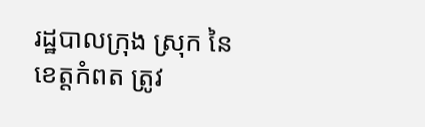រដ្ឋបាលក្រុង ស្រុក នៃខេត្តកំពត ត្រូវ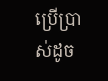ប្រើប្រាស់ដូច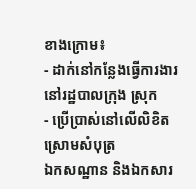ខាងក្រោម៖
- ដាក់នៅកន្លែងធ្វើការងារនៅរដ្ឋបាលក្រុង ស្រុក
- ប្រើប្រាស់នៅលើលិខិត ស្រោមសំបុត្រ
ឯកសណ្ឋាន និងឯកសារ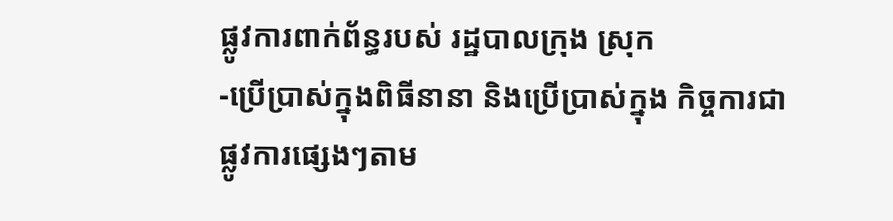ផ្លូវការពាក់ព័ន្ធរបស់ រដ្ឋបាលក្រុង ស្រុក
-ប្រើប្រាស់ក្នុងពិធីនានា និងប្រើប្រាស់ក្នុង កិច្ចការជាផ្លូវការផ្សេងៗតាម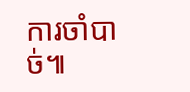ការចាំបាច់៕